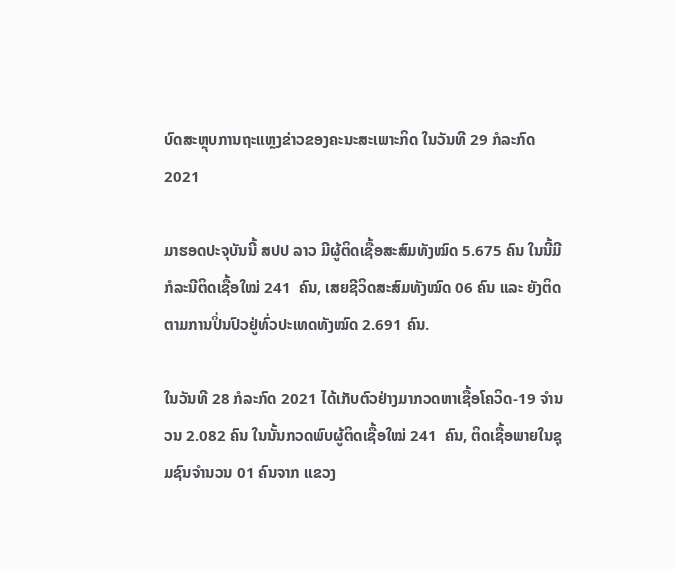ບົດສະຫຼຸບການຖະແຫຼງຂ່າວຂອງຄະນະສະເພາະກິດ ໃນວັນທີ 29 ກໍລະກົດ 2021

ມາຮອດປະຈຸບັນນີ້ ສປປ ລາວ ມີຜູ້ຕິດເຊື້ອສະສົມທັງໝົດ 5.675 ຄົນ ໃນນີ້ມີກໍລະນີຕິດເຊື້ອໃໝ່ 241  ຄົນ, ເສຍຊີວິດສະສົມທັງໝົດ 06 ຄົນ ແລະ ຍັງຕິດຕາມການປິ່ນປົວຢູ່ທົ່ວປະເທດທັງໝົດ 2.691 ຄົນ.

ໃນວັນທີ 28 ກໍລະກົດ 2021 ໄດ້ເກັບຕົວຢ່າງມາກວດຫາເຊື້ອໂຄວິດ-19 ຈໍານວນ 2.082 ຄົນ ໃນນັ້ນກວດພົບຜູ້ຕິດເຊື້ອໃໝ່ 241  ຄົນ, ຕິດເຊື້ອພາຍໃນຊຸມຊົນຈໍານວນ 01 ຄົນຈາກ ແຂວງ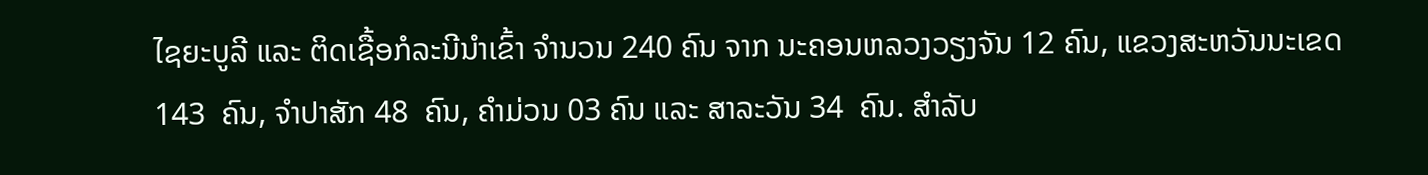ໄຊຍະບູລີ ແລະ ຕິດເຊື້ອກໍລະນີນໍາເຂົ້າ ຈໍານວນ 240 ຄົນ ຈາກ ນະຄອນຫລວງວຽງຈັນ 12 ຄົນ, ແຂວງສະຫວັນນະເຂດ 143  ຄົນ, ຈໍາປາສັກ 48  ຄົນ, ຄໍາມ່ວນ 03 ຄົນ ແລະ ສາລະວັນ 34  ຄົນ. ສໍາລັບ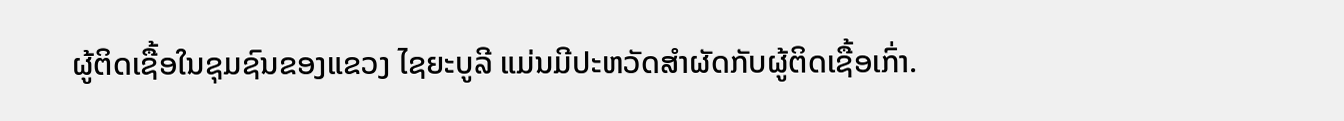ຜູ້ຕິດເຊື້ອໃນຊຸມຊົນຂອງແຂວງ ໄຊຍະບູລີ ແມ່ນມີປະຫວັດສໍາຜັດກັບຜູ້ຕິດເຊື້ອເກົ່າ.